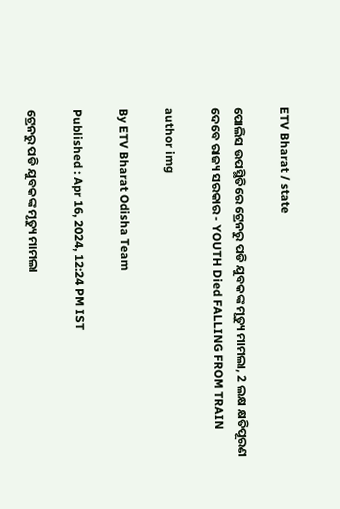ETV Bharat / state

ପୋଲିସ ଉପସ୍ଥିତିରେ ଟ୍ରେନରୁ ପଡି ଯୁବକଙ୍କ ମୃତ୍ୟୁ ମାମଲା, 2 ଲକ୍ଷ କ୍ଷତିପୂରଣ ଦେବେ ରାଜ୍ୟ ସରକାର - YOUTH Died FALLING FROM TRAIN

author img

By ETV Bharat Odisha Team

Published : Apr 16, 2024, 12:24 PM IST

ଟ୍ରେନରୁ ପଡି ଯୁବକଙ୍କ ମୃତ୍ୟୁ ମାମଲା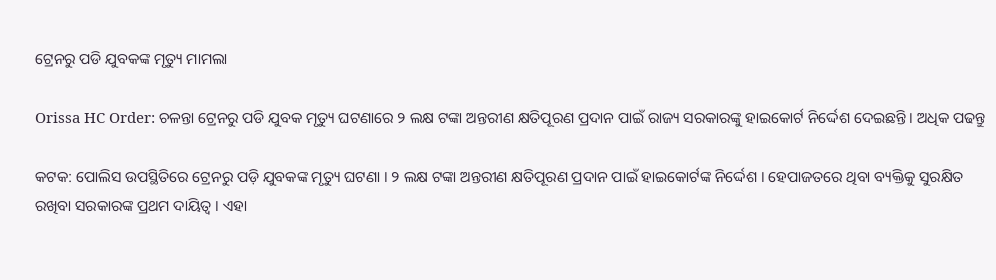ଟ୍ରେନରୁ ପଡି ଯୁବକଙ୍କ ମୃତ୍ୟୁ ମାମଲା

Orissa HC Order: ଚଳନ୍ତା ଟ୍ରେନରୁ ପଡି ଯୁବକ ମୃତ୍ୟୁ ଘଟଣାରେ ୨ ଲକ୍ଷ ଟଙ୍କା ଅନ୍ତରୀଣ କ୍ଷତିପୂରଣ ପ୍ରଦାନ ପାଇଁ ରାଜ୍ୟ ସରକାରଙ୍କୁ ହାଇକୋର୍ଟ ନିର୍ଦ୍ଦେଶ ଦେଇଛନ୍ତି । ଅଧିକ ପଢନ୍ତୁ

କଟକ: ପୋଲିସ ଉପସ୍ଥିତିରେ ଟ୍ରେନରୁ ପଡ଼ି ଯୁବକଙ୍କ ମୃତ୍ୟୁ ଘଟଣା । ୨ ଲକ୍ଷ ଟଙ୍କା ଅନ୍ତରୀଣ କ୍ଷତିପୂରଣ ପ୍ରଦାନ ପାଇଁ ହାଇକୋର୍ଟଙ୍କ ନିର୍ଦ୍ଦେଶ । ହେପାଜତରେ ଥିବା ବ୍ୟକ୍ତିକୁ ସୁରକ୍ଷିତ ରଖିବା ସରକାରଙ୍କ ପ୍ରଥମ ଦାୟିତ୍ବ । ଏହା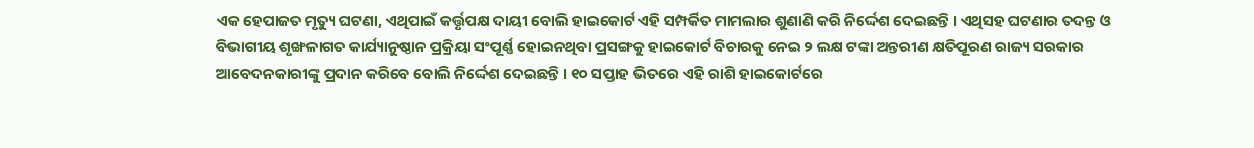ଏକ ହେପାଜତ ମୃତ୍ୟୁ ଘଟଣା, ଏଥିପାଇଁ କର୍ତ୍ତୃପକ୍ଷ ଦାୟୀ ବୋଲି ହାଇକୋର୍ଟ ଏହି ସମ୍ପର୍କିତ ମାମଲାର ଶୁଣାଣି କରି ନିର୍ଦ୍ଦେଶ ଦେଇଛନ୍ତି । ଏଥିସହ ଘଟଣାର ତଦନ୍ତ ଓ ବିଭାଗୀୟ ଶୃଙ୍ଖଳାଗତ କାର୍ଯ୍ୟାନୁଷ୍ଠାନ ପ୍ରକ୍ରିୟା ସଂପୂର୍ଣ୍ଣ ହୋଇନଥିବା ପ୍ରସଙ୍ଗକୁ ହାଇକୋର୍ଟ ବିଚାରକୁ ନେଇ ୨ ଲକ୍ଷ ଟଙ୍କା ଅନ୍ତରୀଣ କ୍ଷତିପୂରଣ ରାଜ୍ୟ ସରକାର ଆବେଦନକାରୀଙ୍କୁ ପ୍ରଦାନ କରିବେ ବୋଲି ନିର୍ଦ୍ଦେଶ ଦେଇଛନ୍ତି । ୧୦ ସପ୍ତାହ ଭିତରେ ଏହି ରାଶି ହାଇକୋର୍ଟରେ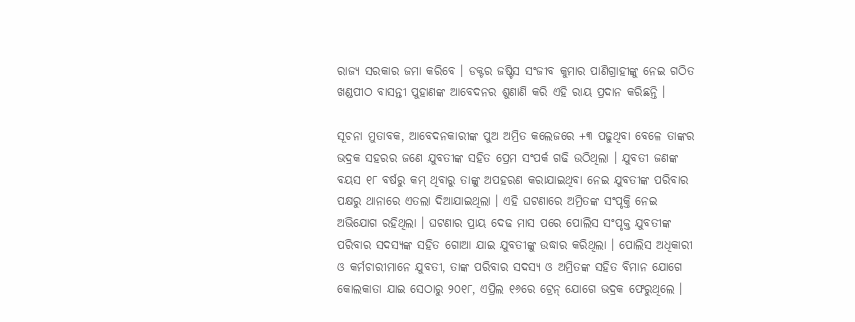ରାଜ୍ୟ ସରକାର ଜମା କରିବେ । ଡକ୍ଟର ଜ‌ଷ୍ଟିସ ସଂଜୀବ କୁମାର ପାଣିଗ୍ରାହୀଙ୍କୁ ନେଇ ଗଠିତ ଖଣ୍ଡପୀଠ ବାସନ୍ତୀ ପୁହାଣଙ୍କ ଆବେଦନର ଶୁଣାଣି କରି ଏହି ରାୟ ପ୍ରଦାନ କରିଛନ୍ତି ।

ସୂଚନା ମୁତାବକ, ଆବେଦନକାରୀଙ୍କ ପୁଅ ଅମ୍ରିତ କଲେଜରେ +୩ ପଢୁଥିବା ବେଳେ ତାଙ୍କର ଭଦ୍ରକ ସହରର ଜଣେ ଯୁବତୀଙ୍କ ସହିତ ପ୍ରେମ ସଂପର୍କ ଗଢି ଉଠିଥିଲା । ଯୁବତୀ ଜଣଙ୍କ ବୟସ ୧୮ ବର୍ଷରୁ କମ୍ ଥିବାରୁ ତାଙ୍କୁ ଅପହରଣ କରାଯାଇଥିବା ନେଇ ଯୁବତୀଙ୍କ ପରିବାର ପକ୍ଷରୁ ଥାନାରେ ଏତଲା ଦିଆଯାଇଥିଲା । ଏହି ଘଟଣାରେ ଅମ୍ରିତଙ୍କ ସଂପୃକ୍ତି ନେଇ ଅଭିଯୋଗ ରହିଥିଲା । ଘଟଣାର ପ୍ରାୟ ଦେଢ ମାସ ପରେ ପୋଲିସ ସଂପୃକ୍ତ ଯୁବତୀଙ୍କ ପରିବାର ସଦସ୍ୟଙ୍କ ସହିତ ଗୋଆ ଯାଇ ଯୁବତୀଙ୍କୁ ଉଦ୍ଧାର କରିଥିଲା । ପୋଲିସ ଅଧିକାରୀ ଓ କର୍ମଚାରୀମାନେ ଯୁବତୀ, ତାଙ୍କ ପରିବାର ସଦସ୍ୟ ଓ ଅମ୍ରିତଙ୍କ ସହିତ ବିମାନ ଯୋଗେ କୋଲକାତା ଯାଇ ସେଠାରୁ ୨୦୧୮, ଏପ୍ରିଲ ୧୬ରେ ଟ୍ରେନ୍ ଯୋଗେ ଭଦ୍ରକ ଫେରୁଥିଲେ ।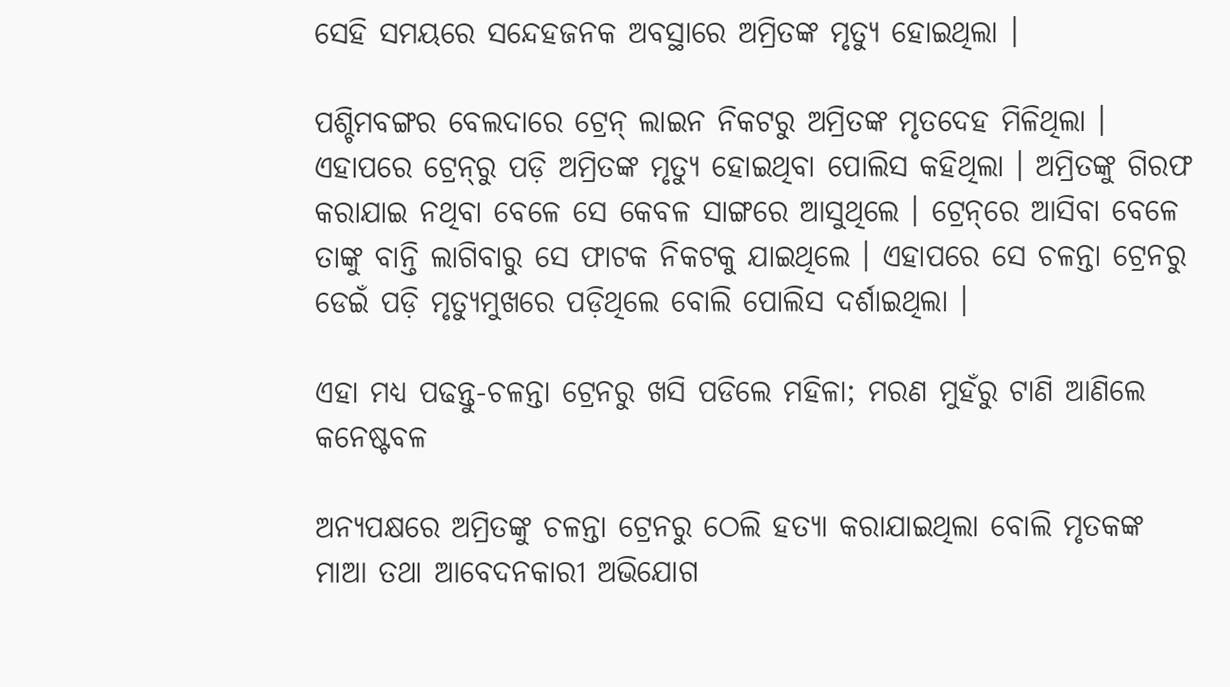ସେହି ସମୟରେ ସନ୍ଦେହଜନକ ଅବସ୍ଥାରେ ଅମ୍ରିତଙ୍କ ମୃତ୍ୟୁ ହୋଇଥିଲା ।

ପଶ୍ଚିମବଙ୍ଗର ବେଲଦାରେ ଟ୍ରେନ୍‌ ଲାଇନ ନିକଟରୁ ଅମ୍ରିତଙ୍କ ମୃତଦେହ ମିଳିଥିଲା । ଏହାପରେ ଟ୍ରେନ୍‌ରୁ ପଡ଼ି ଅମ୍ରିତଙ୍କ ମୃତ୍ୟୁ ହୋଇଥିବା ପୋଲିସ କହିଥିଲା । ଅମ୍ରିତଙ୍କୁ ଗିରଫ କରାଯାଇ ନଥିବା ବେଳେ ସେ କେବଳ ସାଙ୍ଗରେ ଆସୁଥିଲେ । ଟ୍ରେନ୍‌ରେ ଆସିବା ବେଳେ ତାଙ୍କୁ ବାନ୍ତି ଲାଗିବାରୁ ସେ ଫାଟକ ନିକଟକୁ ଯାଇଥିଲେ । ଏହାପରେ ସେ ଚଳନ୍ତା ଟ୍ରେନରୁ ଡେଇଁ ପଡ଼ି ମୃତ୍ୟୁମୁଖରେ ପଡ଼ିଥିଲେ ବୋଲି ପୋଲିସ ଦର୍ଶାଇଥିଲା ।

ଏହା ମଧ୍ୟ ପଢନ୍ତୁ-ଚଳନ୍ତା ଟ୍ରେନରୁ ଖସି ପଡିଲେ ମହିଳା; ମରଣ ମୁହଁରୁ ଟାଣି ଆଣିଲେ କନେଷ୍ଟବଳ

ଅନ୍ୟପକ୍ଷରେ ଅମ୍ରିତଙ୍କୁ ଚଳନ୍ତା ଟ୍ରେନରୁ ଠେଲି ହତ୍ୟା କରାଯାଇଥିଲା ବୋଲି ମୃତକଙ୍କ ମାଆ ତଥା ଆବେଦନକାରୀ ଅଭିଯୋଗ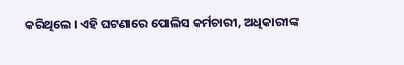କରିଥିଲେ । ଏହି ଘଟଣାରେ ପୋଲିସ କର୍ମଚାରୀ, ଅଧିକାରୀଙ୍କ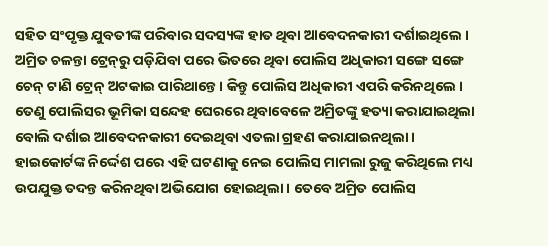ସହିତ ସଂପୃକ୍ତ ଯୁବତୀଙ୍କ ପରିବାର ସଦସ୍ୟଙ୍କ ହାତ ଥିବା ଆବେଦନକାରୀ ଦର୍ଶାଇଥିଲେ । ଅମ୍ରିତ ଚଳନ୍ତା ଟ୍ରେନ୍‌ରୁ ପଡ଼ିଯିବା ପରେ ଭିତରେ ଥିବା ପୋଲିସ ଅଧିକାରୀ ସଙ୍ଗେ ସଙ୍ଗେ ଚେନ୍ ଟାଣି ଟ୍ରେନ୍ ଅଟକାଇ ପାରିଥାନ୍ତେ । କିନ୍ତୁ ପୋଲିସ ଅଧିକାରୀ ଏପରି କରିନଥିଲେ । ତେଣୁ ପୋଲିସର ଭୂମିକା ସନ୍ଦେହ ଘେରରେ ଥିବାବେଳେ ଅମ୍ରିତଙ୍କୁ ହତ୍ୟା କରାଯାଇଥିଲା ବୋଲି ଦର୍ଶାଇ ଆବେଦନକାରୀ ଦେଇଥିବା ଏତଲା ଗ୍ରହଣ କରାଯାଇନଥିଲା । ହାଇକୋର୍ଟଙ୍କ ନିର୍ଦ୍ଦେଶ ପରେ ଏହି ଘଟଣାକୁ ନେଇ ପୋଲିସ ମାମଲା ରୁଜୁ କରିଥିଲେ ମଧ୍ୟ ଉପଯୁକ୍ତ ତଦନ୍ତ କରିନଥିବା ଅଭିଯୋଗ ହୋଇଥିଲା । ତେବେ ଅମ୍ରିତ ପୋଲିସ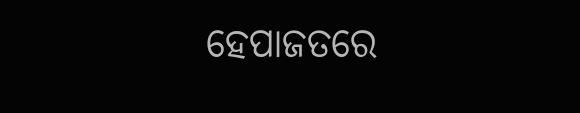ହେପାଜତରେ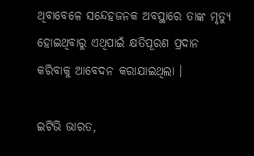ଥିବାବେଳେ ସ‌ନ୍ଦେହଜନକ ଅବସ୍ଥାରେ ତାଙ୍କ ମୃତ୍ୟୁ ହୋଇଥିବାରୁ ଏଥିପାଇଁ କ୍ଷତିପୂରଣ ପ୍ରଦାନ କରିବାକୁ ଆବେଦନ କରାଯାଇଥିଲା ।

ଇଟିଭି ଭାରତ,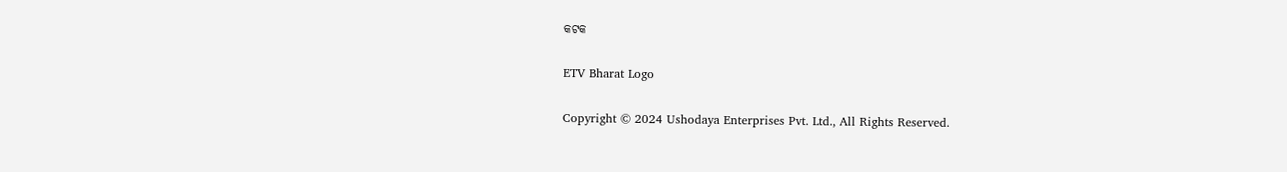କଟକ

ETV Bharat Logo

Copyright © 2024 Ushodaya Enterprises Pvt. Ltd., All Rights Reserved.